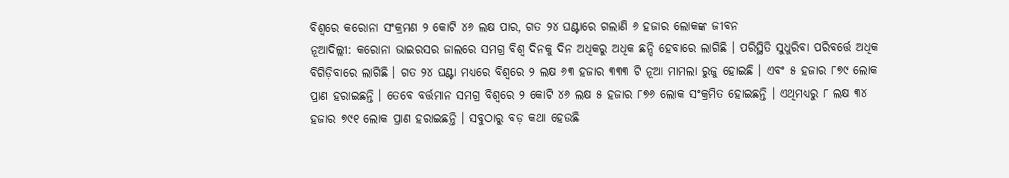ବିଶ୍ୱରେ କରୋନା ସଂକ୍ରମଣ ୨ କୋଟି ୪୬ ଲକ୍ଷ ପାର, ଗତ ୨୪ ଘଣ୍ଟାରେ ଗଲାଣି ୬ ହଜାର ଲୋକଙ୍କ ଜୀବନ
ନୂଆଦିଲ୍ଲୀ: କରୋନା ଭାଇରସର ଜାଲରେ ସମଗ୍ର ବିଶ୍ୱ ଦିନକୁ ଦିନ ଅଧିକରୁ ଅଧିକ ଛନ୍ଦି ହେବାରେ ଲାଗିଛି । ପରିସ୍ଥିତି ସୁଧୁରିବା ପରିବର୍ତ୍ତେ ଅଧିକ ବିଗିଡ଼ିବାରେ ଲାଗିଛି । ଗତ ୨୪ ଘଣ୍ଟା ମଧ୍ୟରେ ବିଶ୍ୱରେ ୨ ଲକ୍ଷ ୬୩ ହଜାର ୩୩୩ ଟି ନୂଆ ମାମଲା ରୁଜୁ ହୋଇଛି । ଏବଂ ୫ ହଜାର ୮୭୯ ଲୋକ ପ୍ରାଣ ହରାଇଛନ୍ତି । ତେବେ ବର୍ତ୍ତମାନ ସମଗ୍ର ବିଶ୍ୱରେ ୨ କୋଟି ୪୬ ଲକ୍ଷ ୫ ହଜାର ୮୭୬ ଲୋକ ସଂକ୍ରମିତ ହୋଇଛନ୍ତି । ଏଥିମଧ୍ୟରୁ ୮ ଲକ୍ଷ ୩୪ ହଜାର ୭୯୧ ଲୋକ ପ୍ରାଣ ହରାଇଛନ୍ତି । ସବୁଠାରୁ ବଡ଼ କଥା ହେଉଛି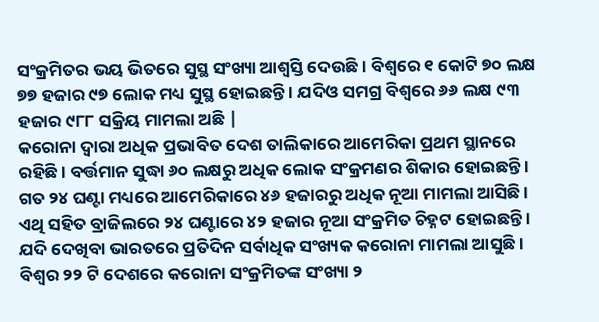ସଂକ୍ରମିତର ଭୟ ଭିତରେ ସୁସ୍ଥ ସଂଖ୍ୟା ଆଶ୍ୱସ୍ତି ଦେଉଛି । ବିଶ୍ୱରେ ୧ କୋଟି ୭୦ ଲକ୍ଷ ୭୭ ହଜାର ୯୭ ଲୋକ ମଧ୍ୟ ସୁସ୍ଥ ହୋଇଛନ୍ତି । ଯଦିଓ ସମଗ୍ର ବିଶ୍ୱରେ ୬୬ ଲକ୍ଷ ୯୩ ହଜାର ୯୮୮ ସକ୍ରିୟ ମାମଲା ଅଛି |
କରୋନା ଦ୍ୱାରା ଅଧିକ ପ୍ରଭାବିତ ଦେଶ ତାଲିକାରେ ଆମେରିକା ପ୍ରଥମ ସ୍ଥାନରେ ରହିଛି । ବର୍ତ୍ତମାନ ସୁଦ୍ଧା ୬୦ ଲକ୍ଷରୁ ଅଧିକ ଲୋକ ସଂକ୍ରମଣର ଶିକାର ହୋଇଛନ୍ତି । ଗତ ୨୪ ଘଣ୍ଟା ମଧ୍ୟରେ ଆମେରିକାରେ ୪୬ ହଜାରରୁ ଅଧିକ ନୂଆ ମାମଲା ଆସିଛି । ଏଥି ସହିତ ବ୍ରାଜିଲରେ ୨୪ ଘଣ୍ଟାରେ ୪୨ ହଜାର ନୂଆ ସଂକ୍ରମିତ ଚିହ୍ନଟ ହୋଇଛନ୍ତି । ଯଦି ଦେଖିବା ଭାରତରେ ପ୍ରତିଦିନ ସର୍ବାଧିକ ସଂଖ୍ୟକ କରୋନା ମାମଲା ଆସୁଛି ।
ବିଶ୍ୱର ୨୨ ଟି ଦେଶରେ କରୋନା ସଂକ୍ରମିତଙ୍କ ସଂଖ୍ୟା ୨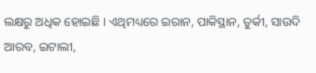ଲକ୍ଷରୁ ଅଧିକ ହୋଇଛି । ଏଥିମଧ୍ୟରେ ଇରାନ, ପାକିସ୍ଥାନ, ତୁର୍କୀ, ସାଉଦି ଆରବ, ଇଟାଲୀ,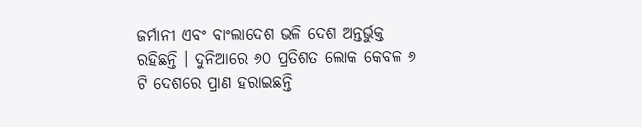ଜର୍ମାନୀ ଏବଂ ବାଂଲାଦେଶ ଭଳି ଦେଶ ଅନ୍ତର୍ଭୁକ୍ତ ରହିଛନ୍ତି । ଦୁନିଆରେ ୬୦ ପ୍ରତିଶତ ଲୋକ କେବଳ ୬ ଟି ଦେଶରେ ପ୍ରାଣ ହରାଇଛନ୍ତି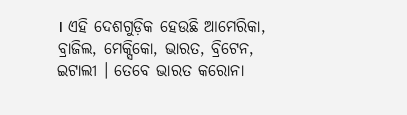। ଏହି ଦେଶଗୁଡ଼ିକ ହେଉଛି ଆମେରିକା, ବ୍ରାଜିଲ, ମେକ୍ସିକୋ, ଭାରତ, ବ୍ରିଟେନ, ଇଟାଲୀ । ତେବେ ଭାରତ କରୋନା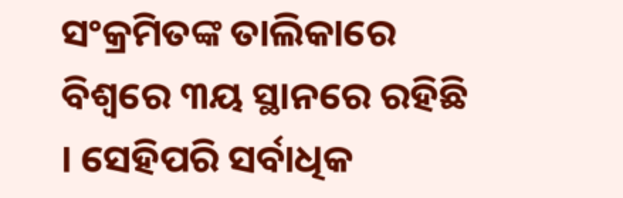ସଂକ୍ରମିତଙ୍କ ତାଲିକାରେ ବିଶ୍ୱରେ ୩ୟ ସ୍ଥାନରେ ରହିଛି । ସେହିପରି ସର୍ବାଧିକ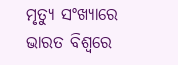ମୃତ୍ୟୁ ସଂଖ୍ୟାରେ ଭାରତ ବିଶ୍ୱରେ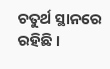ଚତୁର୍ଥ ସ୍ଥାନରେ ରହିଛି ।